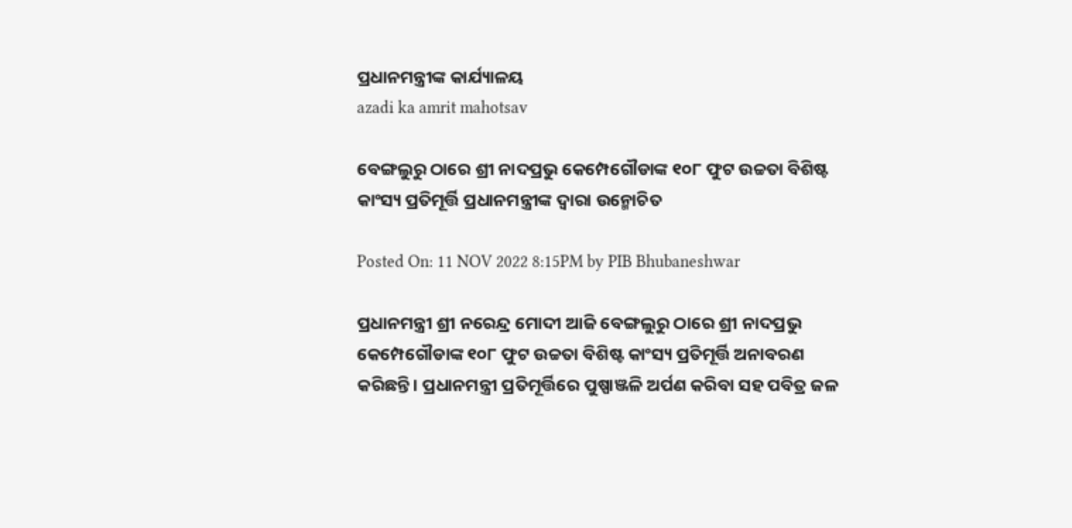ପ୍ରଧାନମନ୍ତ୍ରୀଙ୍କ କାର୍ଯ୍ୟାଳୟ
azadi ka amrit mahotsav

ବେଙ୍ଗଲୁରୁ ଠାରେ ଶ୍ରୀ ନାଦପ୍ରଭୁ କେମ୍ପେଗୌଡାଙ୍କ ୧୦୮ ଫୁଟ ଉଚ୍ଚତା ବିଶିଷ୍ଟ କାଂସ୍ୟ ପ୍ରତିମୂର୍ତ୍ତି ପ୍ରଧାନମନ୍ତ୍ରୀଙ୍କ ଦ୍ୱାରା ଉନ୍ମୋଚିତ

Posted On: 11 NOV 2022 8:15PM by PIB Bhubaneshwar

ପ୍ରଧାନମନ୍ତ୍ରୀ ଶ୍ରୀ ନରେନ୍ଦ୍ର ମୋଦୀ ଆଜି ବେଙ୍ଗଲୁରୁ ଠାରେ ଶ୍ରୀ ନାଦପ୍ରଭୁ କେମ୍ପେଗୌଡାଙ୍କ ୧୦୮ ଫୁଟ ଉଚ୍ଚତା ବିଶିଷ୍ଟ କାଂସ୍ୟ ପ୍ରତିମୂର୍ତ୍ତି ଅନାବରଣ କରିଛନ୍ତି । ପ୍ରଧାନମନ୍ତ୍ରୀ ପ୍ରତିମୂର୍ତ୍ତିରେ ପୁଷ୍ପାଞ୍ଜଳି ଅର୍ପଣ କରିବା ସହ ପବିତ୍ର ଜଳ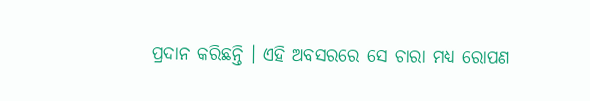ପ୍ରଦାନ କରିଛନ୍ତି । ଏହି ଅବସରରେ ସେ ଚାରା ମଧ୍ୟ ରୋପଣ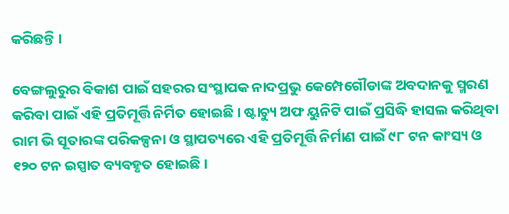କରିଛନ୍ତି ।

ବେଙ୍ଗଲୁରୁର ବିକାଶ ପାଇଁ ସହରର ସଂସ୍ଥାପକ ନାଦପ୍ରଭୁ କେମ୍ପେଗୌଡାଙ୍କ ଅବଦାନକୁ ସ୍ମରଣ କରିବା ପାଇଁ ଏହି ପ୍ରତିମୂର୍ତ୍ତି ନିର୍ମିତ ହୋଇଛି । ଷ୍ଟାଚ୍ୟୁ ଅଫ ୟୁନିଟି ପାଇଁ ପ୍ରସିଦ୍ଧି ହାସଲ କରିଥିବା ରାମ ଭି ସୂତାରଙ୍କ ପରିକଳ୍ପନା ଓ ସ୍ଥାପତ୍ୟରେ ଏହି ପ୍ରତିମୂର୍ତ୍ତି ନିର୍ମାଣ ପାଇଁ ୯୮ ଟନ କାଂସ୍ୟ ଓ ୧୨୦ ଟନ ଇସ୍ପାତ ବ୍ୟବହୃତ ହୋଇଛି ।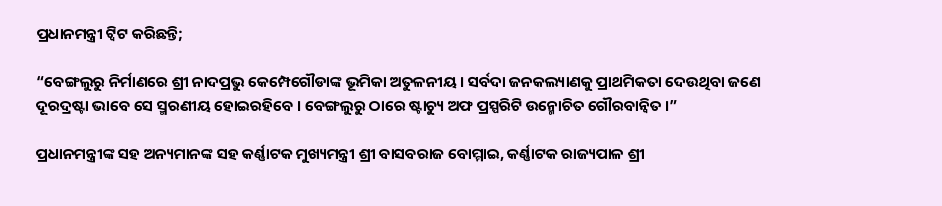ପ୍ରଧାନମନ୍ତ୍ରୀ ଟ୍ୱିଟ କରିଛନ୍ତି;

“ବେଙ୍ଗଲୁରୁ ନିର୍ମାଣରେ ଶ୍ରୀ ନାଦପ୍ରଭୁ କେମ୍ପେଗୌଡାଙ୍କ ଭୂମିକା ଅତୁଳନୀୟ । ସର୍ବଦା ଜନକଲ୍ୟାଣକୁ ପ୍ରାଥମିକତା ଦେଉଥିବା ଜଣେ ଦୂରଦ୍ରଷ୍ଟା ଭାବେ ସେ ସ୍ମରଣୀୟ ହୋଇରହିବେ । ବେଙ୍ଗଲୁରୁ ଠାରେ ଷ୍ଟାଚ୍ୟୁ ଅଫ ପ୍ରସ୍ପରିଟି ଉନ୍ମୋଚିତ ଗୌରବାନ୍ୱିତ ।”

ପ୍ରଧାନମନ୍ତ୍ରୀଙ୍କ ସହ ଅନ୍ୟମାନଙ୍କ ସହ କର୍ଣ୍ଣାଟକ ମୁଖ୍ୟମନ୍ତ୍ରୀ ଶ୍ରୀ ବାସବରାଜ ବୋମ୍ମାଇ, କର୍ଣ୍ଣାଟକ ରାଜ୍ୟପାଳ ଶ୍ରୀ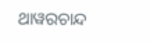ଥାୱରଚାନ୍ଦ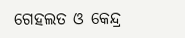ଗେହଲତ ଓ କେନ୍ଦ୍ର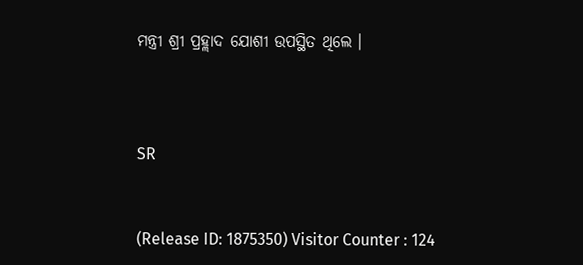ମନ୍ତ୍ରୀ ଶ୍ରୀ ପ୍ରହ୍ଲାଦ ଯୋଶୀ ଉପସ୍ଥିତ ଥିଲେ ।



SR


(Release ID: 1875350) Visitor Counter : 124